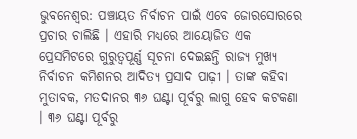ଭୁବନେଶ୍ୱର: ପଞ୍ଚାୟତ ନିର୍ବାଚନ ପାଇଁ ଏବେ ଜୋରସୋରରେ ପ୍ରଚାର ଚାଲିଛି । ଏହାରି ମଧ୍ୟରେ ଆୟୋଜିତ ଏକ ପ୍ରେସମିଟରେ ଗୁରୁତ୍ୱପୂର୍ଣ୍ଣ ସୂଚନା ଦେଇଛନ୍ତି ରାଜ୍ୟ ମୁଖ୍ୟ ନିର୍ବାଚନ କମିଶନର ଆଦିତ୍ୟ ପ୍ରସାଦ ପାଢ଼ୀ । ତାଙ୍କ କହିବା ମୁତାବକ, ମତଦାନର ୩୬ ଘଣ୍ଟା ପୂର୍ବରୁ ଲାଗୁ ହେବ କଟକଣା । ୩୬ ଘଣ୍ଟା ପୂର୍ବରୁ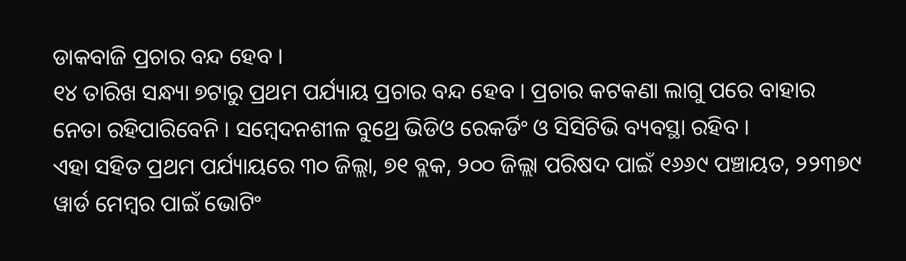ଡାକବାଜି ପ୍ରଚାର ବନ୍ଦ ହେବ ।
୧୪ ତାରିଖ ସନ୍ଧ୍ୟା ୭ଟାରୁ ପ୍ରଥମ ପର୍ଯ୍ୟାୟ ପ୍ରଚାର ବନ୍ଦ ହେବ । ପ୍ରଚାର କଟକଣା ଲାଗୁ ପରେ ବାହାର ନେତା ରହିପାରିବେନି । ସମ୍ବେଦନଶୀଳ ବୁଥ୍ରେ ଭିଡିଓ ରେକର୍ଡିଂ ଓ ସିସିଟିଭି ବ୍ୟବସ୍ଥା ରହିବ ।
ଏହା ସହିତ ପ୍ରଥମ ପର୍ଯ୍ୟାୟରେ ୩୦ ଜିଲ୍ଲା, ୭୧ ବ୍ଲକ, ୨୦୦ ଜିଲ୍ଲା ପରିଷଦ ପାଇଁ ୧୬୬୯ ପଞ୍ଚାୟତ, ୨୨୩୭୯ ୱାର୍ଡ ମେମ୍ବର ପାଇଁ ଭୋଟିଂ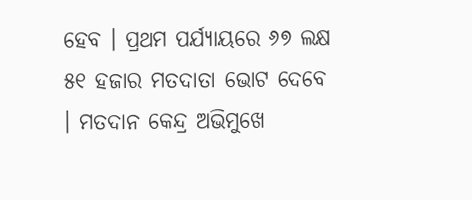ହେବ । ପ୍ରଥମ ପର୍ଯ୍ୟାୟରେ ୬୭ ଲକ୍ଷ ୫୧ ହଜାର ମତଦାତା ଭୋଟ ଦେବେ । ମତଦାନ କେନ୍ଦ୍ର ଅଭିମୁଖେ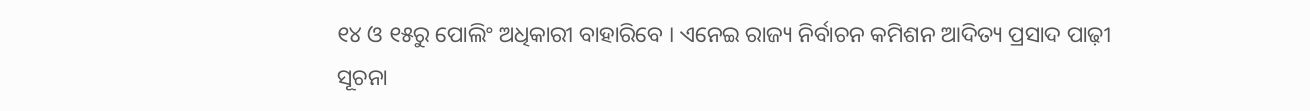୧୪ ଓ ୧୫ରୁ ପୋଲିଂ ଅଧିକାରୀ ବାହାରିବେ । ଏନେଇ ରାଜ୍ୟ ନିର୍ବାଚନ କମିଶନ ଆଦିତ୍ୟ ପ୍ରସାଦ ପାଢ଼ୀ ସୂଚନା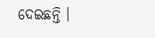ଦେଇଛନ୍ତି ।